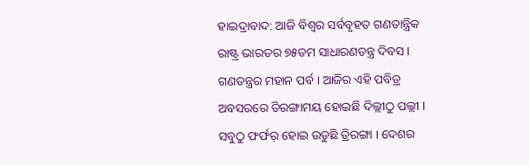ହାଇଦ୍ରାବାଦ: ଆଜି ବିଶ୍ବର ସର୍ବବୃହତ ଗଣତାନ୍ତ୍ରିକ ରାଷ୍ଟ୍ର ଭାରତର ୭୫ତମ ସାଧାରଣତନ୍ତ୍ର ଦିବସ । ଗଣତନ୍ତ୍ରର ମହାନ ପର୍ବ । ଆଜିର ଏହି ପବିତ୍ର ଅବସରରେ ତିରଙ୍ଗାମୟ ହୋଇଛି ଦିଲ୍ଲୀଠୁ ପଲ୍ଲୀ । ସବୁଠୁ ଫର୍ଫର୍ ହୋଇ ଉଡୁଛି ତ୍ରିରଙ୍ଗା । ଦେଶର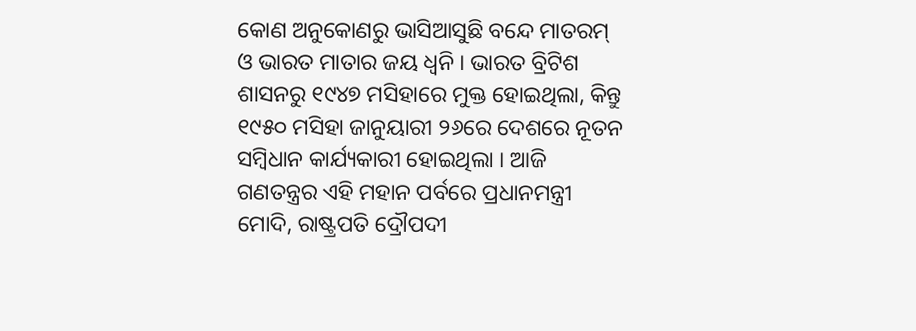କୋଣ ଅନୁକୋଣରୁ ଭାସିଆସୁଛି ବନ୍ଦେ ମାତରମ୍ ଓ ଭାରତ ମାତାର ଜୟ ଧ୍ବନି । ଭାରତ ବ୍ରିଟିଶ ଶାସନରୁ ୧୯୪୭ ମସିହାରେ ମୁକ୍ତ ହୋଇଥିଲା, କିନ୍ତୁ ୧୯୫୦ ମସିହା ଜାନୁୟାରୀ ୨୬ରେ ଦେଶରେ ନୂତନ ସମ୍ବିଧାନ କାର୍ଯ୍ୟକାରୀ ହୋଇଥିଲା । ଆଜି ଗଣତନ୍ତ୍ରର ଏହି ମହାନ ପର୍ବରେ ପ୍ରଧାନମନ୍ତ୍ରୀ ମୋଦି, ରାଷ୍ଟ୍ରପତି ଦ୍ରୌପଦୀ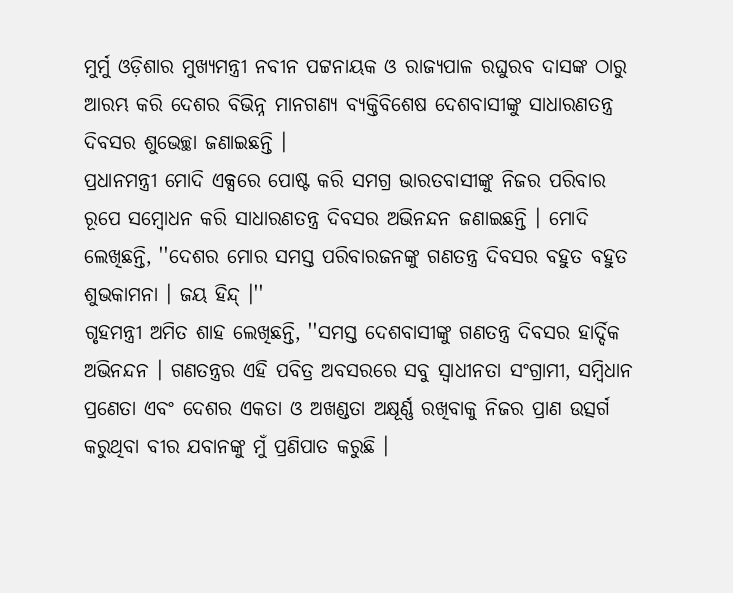ମୁର୍ମୁ ଓଡ଼ିଶାର ମୁଖ୍ୟମନ୍ତ୍ରୀ ନବୀନ ପଟ୍ଟନାୟକ ଓ ରାଜ୍ୟପାଳ ରଘୁରବ ଦାସଙ୍କ ଠାରୁ ଆରମ୍ଭ କରି ଦେଶର ବିଭିନ୍ନ ମାନଗଣ୍ୟ ବ୍ୟକ୍ତିବିଶେଷ ଦେଶବାସୀଙ୍କୁ ସାଧାରଣତନ୍ତ୍ର ଦିବସର ଶୁଭେଚ୍ଛା ଜଣାଇଛନ୍ତି ।
ପ୍ରଧାନମନ୍ତ୍ରୀ ମୋଦି ଏକ୍ସରେ ପୋଷ୍ଟ କରି ସମଗ୍ର ଭାରତବାସୀଙ୍କୁ ନିଜର ପରିବାର ରୂପେ ସମ୍ବୋଧନ କରି ସାଧାରଣତନ୍ତ୍ର ଦିବସର ଅଭିନନ୍ଦନ ଜଣାଇଛନ୍ତି । ମୋଦି ଲେଖିଛନ୍ତି, ''ଦେଶର ମୋର ସମସ୍ତ ପରିବାରଜନଙ୍କୁ ଗଣତନ୍ତ୍ର ଦିବସର ବହୁତ ବହୁତ ଶୁଭକାମନା । ଜୟ ହିନ୍ଦ୍ ।''
ଗୃହମନ୍ତ୍ରୀ ଅମିତ ଶାହ ଲେଖିଛନ୍ତି, ''ସମସ୍ତ ଦେଶବାସୀଙ୍କୁ ଗଣତନ୍ତ୍ର ଦିବସର ହାର୍ଦ୍ଦିକ ଅଭିନନ୍ଦନ । ଗଣତନ୍ତ୍ରର ଏହି ପବିତ୍ର ଅବସରରେ ସବୁ ସ୍ବାଧୀନତା ସଂଗ୍ରାମୀ, ସମ୍ବିଧାନ ପ୍ରଣେତା ଏବଂ ଦେଶର ଏକତା ଓ ଅଖଣ୍ଡତା ଅକ୍ଷୂର୍ଣ୍ଣ ରଖିବାକୁ ନିଜର ପ୍ରାଣ ଉତ୍ସର୍ଗ କରୁଥିବା ବୀର ଯବାନଙ୍କୁ ମୁଁ ପ୍ରଣିପାତ କରୁଛି ।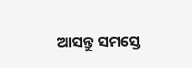ଆସନ୍ତୁ ସମସ୍ତେ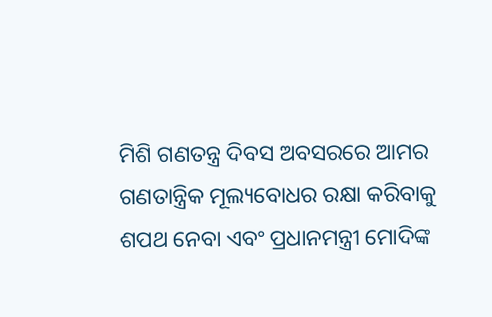ମିଶି ଗଣତନ୍ତ୍ର ଦିବସ ଅବସରରେ ଆମର ଗଣତାନ୍ତ୍ରିକ ମୂଲ୍ୟବୋଧର ରକ୍ଷା କରିବାକୁ ଶପଥ ନେବା ଏବଂ ପ୍ରଧାନମନ୍ତ୍ରୀ ମୋଦିଙ୍କ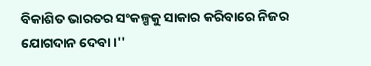ବିକାଶିତ ଭାରତର ସଂକଳ୍ପକୁ ସାକାର କରିବାରେ ନିଜର ଯୋଗଦାନ ଦେବା ।''